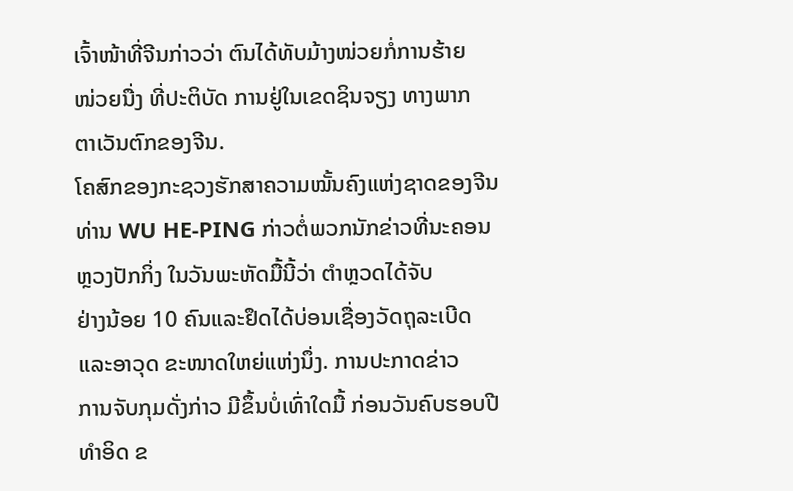ເຈົ້າໜ້າທີ່ຈີນກ່າວວ່າ ຕົນໄດ້ທັບມ້າງໜ່ວຍກໍ່ການຮ້າຍ
ໜ່ວຍນື່ງ ທີ່ປະຕິບັດ ການຢູ່ໃນເຂດຊິນຈຽງ ທາງພາກ
ຕາເວັນຕົກຂອງຈີນ.
ໂຄສົກຂອງກະຊວງຮັກສາຄວາມໝັ້ນຄົງແຫ່ງຊາດຂອງຈີນ
ທ່ານ WU HE-PING ກ່າວຕໍ່ພວກນັກຂ່າວທີ່ນະຄອນ
ຫຼວງປັກກິ່ງ ໃນວັນພະຫັດມື້ນີ້ວ່າ ຕຳຫຼວດໄດ້ຈັບ
ຢ່າງນ້ອຍ 10 ຄົນແລະຢຶດໄດ້ບ່ອນເຊື່ອງວັດຖຸລະເບີດ
ແລະອາວຸດ ຂະໜາດໃຫຍ່ແຫ່ງນຶ່ງ. ການປະກາດຂ່າວ
ການຈັບກຸມດັ່ງກ່າວ ມີຂຶ້ນບໍ່ເທົ່າໃດມື້ ກ່ອນວັນຄົບຮອບປີ
ທຳອິດ ຂ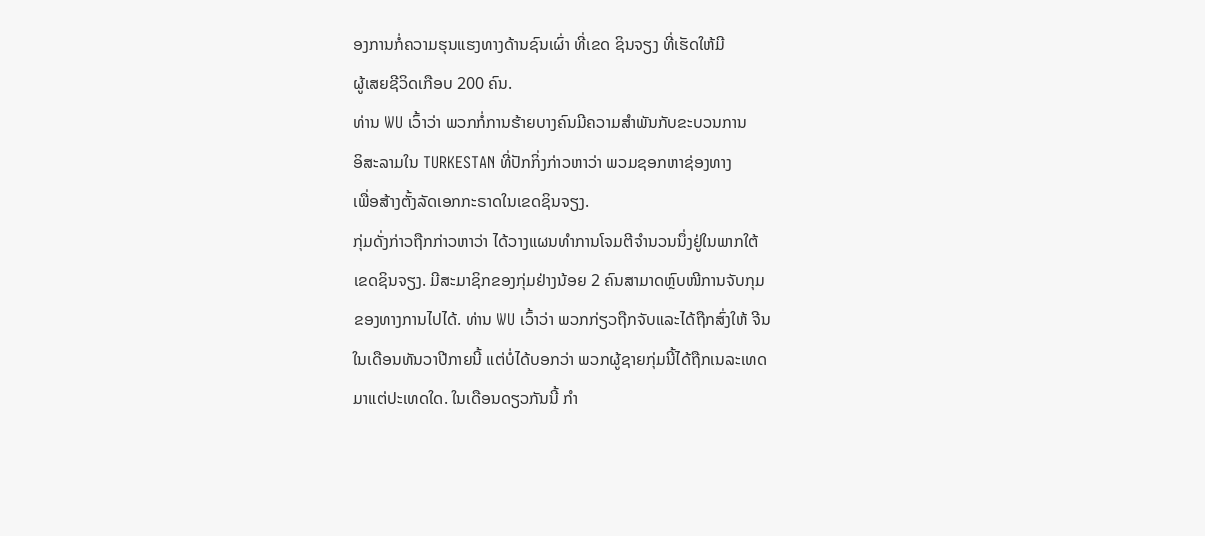ອງການກໍ່ຄວາມຮຸນແຮງທາງດ້ານຊົນເຜົ່າ ທີ່ເຂດ ຊິນຈຽງ ທີ່ເຮັດໃຫ້ມີ
ຜູ້ເສຍຊີວິດເກືອບ 200 ຄົນ.
ທ່ານ WU ເວົ້າວ່າ ພວກກໍ່ການຮ້າຍບາງຄົນມີຄວາມສຳພັນກັບຂະບວນການ
ອິສະລາມໃນ TURKESTAN ທີ່ປັກກິ່ງກ່າວຫາວ່າ ພວມຊອກຫາຊ່ອງທາງ
ເພື່ອສ້າງຕັ້ງລັດເອກກະຣາດໃນເຂດຊິນຈຽງ.
ກຸ່ມດັ່ງກ່າວຖືກກ່າວຫາວ່າ ໄດ້ວາງແຜນທຳການໂຈມຕີຈຳນວນນຶ່ງຢູ່ໃນພາກໃຕ້
ເຂດຊິນຈຽງ. ມີສະມາຊິກຂອງກຸ່ມຢ່າງນ້ອຍ 2 ຄົນສາມາດຫຼົບໜີການຈັບກຸມ
ຂອງທາງການໄປໄດ້. ທ່ານ WU ເວົ້າວ່າ ພວກກ່ຽວຖືກຈັບແລະໄດ້ຖືກສົ່ງໃຫ້ ຈີນ
ໃນເດືອນທັນວາປີກາຍນີ້ ແຕ່ບໍ່ໄດ້ບອກວ່າ ພວກຜູ້ຊາຍກຸ່ມນີ້ໄດ້ຖືກເນລະເທດ
ມາແຕ່ປະເທດໃດ. ໃນເດືອນດຽວກັນນີ້ ກຳ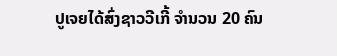ປູເຈຍໄດ້ສົ່ງຊາວວີເກີ້ ຈຳນວນ 20 ຄົນ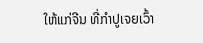ໃຫ້ແກ່ຈີນ ທີ່ກຳປູເຈຍເວົ້າ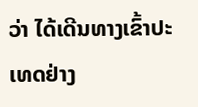ວ່າ ໄດ້ເດີນທາງເຂົ້າປະເທດຢ່າງ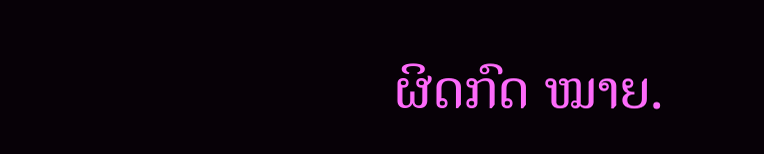ຜິດກົດ ໝາຍ.